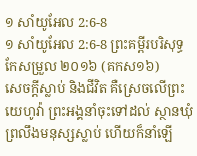១ សាំយូអែល 2:6-8
១ សាំយូអែល 2:6-8 ព្រះគម្ពីរបរិសុទ្ធកែសម្រួល ២០១៦ (គកស១៦)
សេចក្ដីស្លាប់ និងជីវិត គឺស្រេចលើព្រះយេហូវ៉ា ព្រះអង្គនាំចុះទៅដល់ ស្ថានឃុំព្រលឹងមនុស្សស្លាប់ ហើយក៏នាំឡើ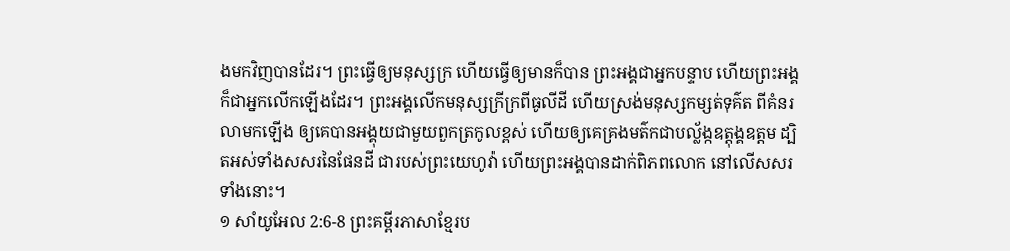ងមកវិញបានដែរ។ ព្រះធ្វើឲ្យមនុស្សក្រ ហើយធ្វើឲ្យមានក៏បាន ព្រះអង្គជាអ្នកបន្ទាប ហើយព្រះអង្គក៏ជាអ្នកលើកឡើងដែរ។ ព្រះអង្គលើកមនុស្សក្រីក្រពីធូលីដី ហើយស្រង់មនុស្សកម្សត់ទុគ៌ត ពីគំនរលាមកឡើង ឲ្យគេបានអង្គុយជាមួយពួកត្រកូលខ្ពស់ ហើយឲ្យគេគ្រងមត៌កជាបល្ល័ង្កឧត្តុង្គឧត្តម ដ្បិតអស់ទាំងសសរនៃផែនដី ជារបស់ព្រះយេហូវ៉ា ហើយព្រះអង្គបានដាក់ពិភពលោក នៅលើសសរទាំងនោះ។
១ សាំយូអែល 2:6-8 ព្រះគម្ពីរភាសាខ្មែរប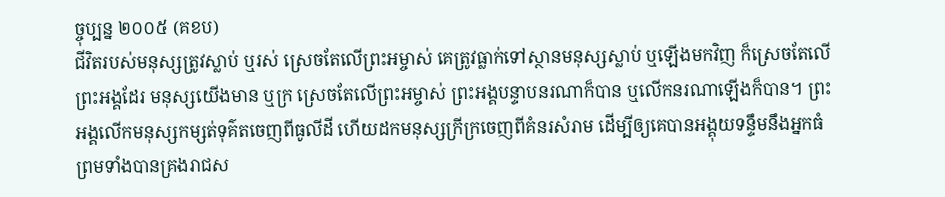ច្ចុប្បន្ន ២០០៥ (គខប)
ជីវិតរបស់មនុស្សត្រូវស្លាប់ ឬរស់ ស្រេចតែលើព្រះអម្ចាស់ គេត្រូវធ្លាក់ទៅស្ថានមនុស្សស្លាប់ ឬឡើងមកវិញ ក៏ស្រេចតែលើព្រះអង្គដែរ មនុស្សយើងមាន ឬក្រ ស្រេចតែលើព្រះអម្ចាស់ ព្រះអង្គបន្ទាបនរណាក៏បាន ឬលើកនរណាឡើងក៏បាន។ ព្រះអង្គលើកមនុស្សកម្សត់ទុគ៌តចេញពីធូលីដី ហើយដកមនុស្សក្រីក្រចេញពីគំនរសំរាម ដើម្បីឲ្យគេបានអង្គុយទន្ទឹមនឹងអ្នកធំ ព្រមទាំងបានគ្រងរាជស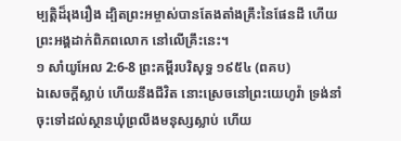ម្បត្តិដ៏រុងរឿង ដ្បិតព្រះអម្ចាស់បានតែងតាំងគ្រឹះនៃផែនដី ហើយព្រះអង្គដាក់ពិភពលោក នៅលើគ្រឹះនេះ។
១ សាំយូអែល 2:6-8 ព្រះគម្ពីរបរិសុទ្ធ ១៩៥៤ (ពគប)
ឯសេចក្ដីស្លាប់ ហើយនឹងជីវិត នោះស្រេចនៅព្រះយេហូវ៉ា ទ្រង់នាំចុះទៅដល់ស្ថានឃុំព្រលឹងមនុស្សស្លាប់ ហើយ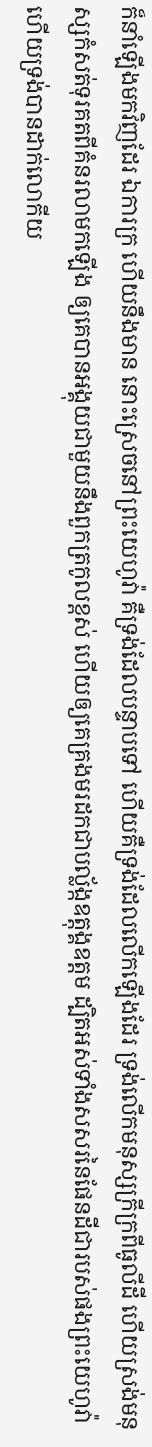ក៏នាំឡើងមកវិញដែរ ឯការក្រ ហើយនឹងមាន នោះស្រេចនៅព្រះយេហូវ៉ា គឺទ្រង់ដែលបន្ទាបទៅ ហើយគឺទ្រង់ដែលលើកឡើងដែរ ទ្រង់លើកមនុស្សក្រីក្រពីធូលីដី ហើយស្រង់មនុស្សកំសត់ទុរគតពីគំនរលាមកឡើង ឲ្យគេបានអង្គុយជាមួយនឹងពួកត្រកូលខ្ពស់ ហើយឲ្យគេគ្រងមរដកជាបល្ល័ង្កឧត្តុង្គឧត្តម ដ្បិតអស់ទាំងសសរនៃផែនដីជារបស់ផងព្រះយេហូវ៉ា ហើយទ្រង់បានដាក់លោកីយ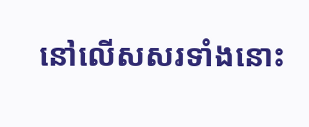នៅលើសសរទាំងនោះ